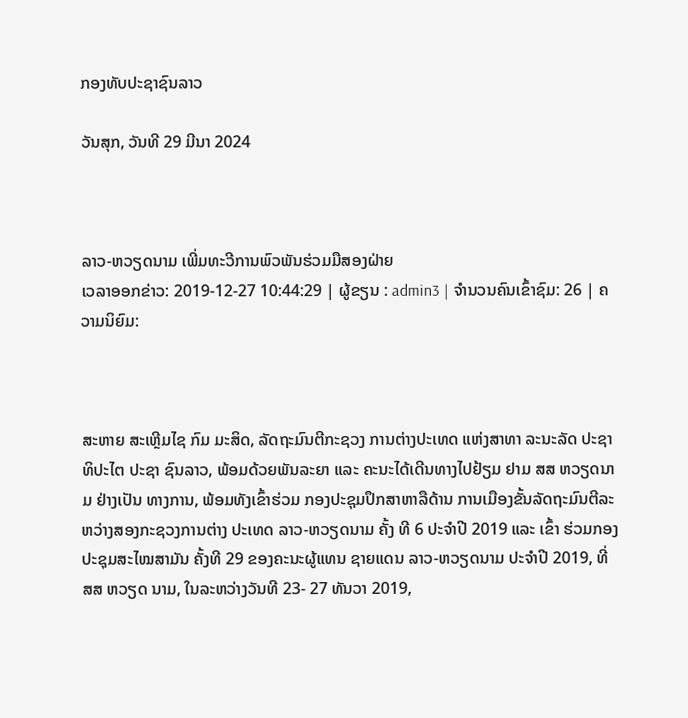ກອງທັບປະຊາຊົນລາວ

ວັນສຸກ, ວັນທີ 29 ມີນາ 2024



ລາວ-ຫວຽດນາມ ເພີ່ມທະວີການພົວພັນຮ່ວມມືສອງຝ່າຍ
ເວລາອອກຂ່າວ: 2019-12-27 10:44:29 | ຜູ້ຂຽນ : admin3 | ຈຳນວນຄົນເຂົ້າຊົມ: 26 | ຄວາມນິຍົມ:



ສະຫາຍ ສະເຫຼີມໄຊ ກົມ ມະສິດ, ລັດຖະມົນຕີກະຊວງ ການຕ່າງປະເທດ ແຫ່ງສາທາ ລະນະລັດ ປະຊາທິປະໄຕ ປະຊາ ຊົນລາວ, ພ້ອມດ້ວຍພັນລະຍາ ແລະ ຄະນະໄດ້ເດີນທາງໄປຢ້ຽມ ຢາມ ສສ ຫວຽດນາມ ຢ່າງເປັນ ທາງການ, ພ້ອມທັງເຂົ້າຮ່ວມ ກອງປະຊຸມປຶກສາຫາລືດ້ານ ການເມືອງຂັ້ນລັດຖະມົນຕີລະ ຫວ່າງສອງກະຊວງການຕ່າງ ປະເທດ ລາວ-ຫວຽດນາມ ຄັ້ງ ທີ 6 ປະຈຳປີ 2019 ແລະ ເຂົ້າ ຮ່ວມກອງປະຊຸມສະໄໝສາມັນ ຄັ້ງທີ 29 ຂອງຄະນະຜູ້ແທນ ຊາຍແດນ ລາວ-ຫວຽດນາມ ປະຈຳປີ 2019, ທີ່ ສສ ຫວຽດ ນາມ, ໃນລະຫວ່າງວັນທີ 23- 27 ທັນວາ 2019,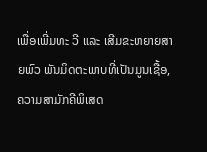ເພື່ອເພີ່ມທະ ວີ ແລະ ເສີມຂະຫຍາຍສາຍພົວ ພັນມິດຕະພາບທີ່ເປັນມູນເຊື້ອ, ຄວາມສາມັກຄີພິເສດ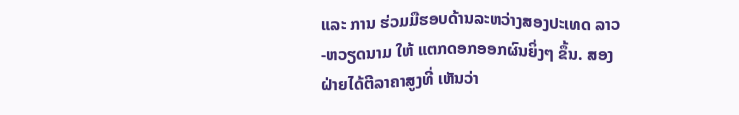ແລະ ການ ຮ່ວມມືຮອບດ້ານລະຫວ່າງສອງປະເທດ ລາວ-ຫວຽດນາມ ໃຫ້ ແຕກດອກອອກຜົນຍິ່ງໆ ຂຶ້ນ. ສອງຝ່າຍໄດ້ຕີລາຄາສູງທີ່ ເຫັນວ່າ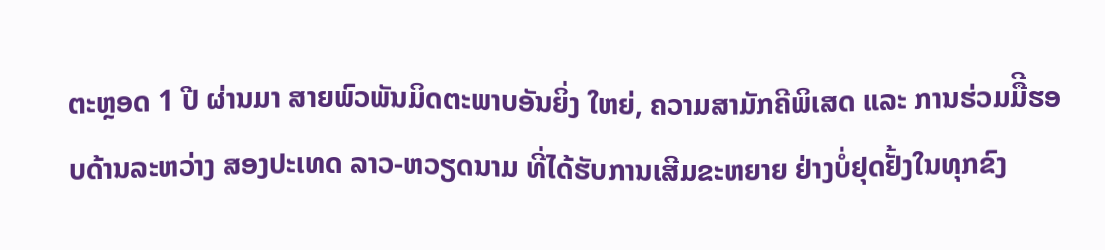ຕະຫຼອດ 1 ປີ ຜ່ານມາ ສາຍພົວພັນມິດຕະພາບອັນຍິ່ງ ໃຫຍ່, ຄວາມສາມັກຄີພິເສດ ແລະ ການຮ່ວມມືີຮອບດ້ານລະຫວ່າງ ສອງປະເທດ ລາວ-ຫວຽດນາມ ທີ່ໄດ້ຮັບການເສີມຂະຫຍາຍ ຢ່າງບໍ່ຢຸດຢັ້ງໃນທຸກຂົງ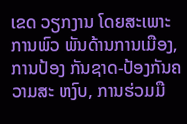ເຂດ ວຽກງານ ໂດຍສະເພາະການພົວ ພັນດ້ານການເມືອງ, ການປ້ອງ ກັນຊາດ-ປ້ອງກັນຄວາມສະ ຫງົບ, ການຮ່ວມມື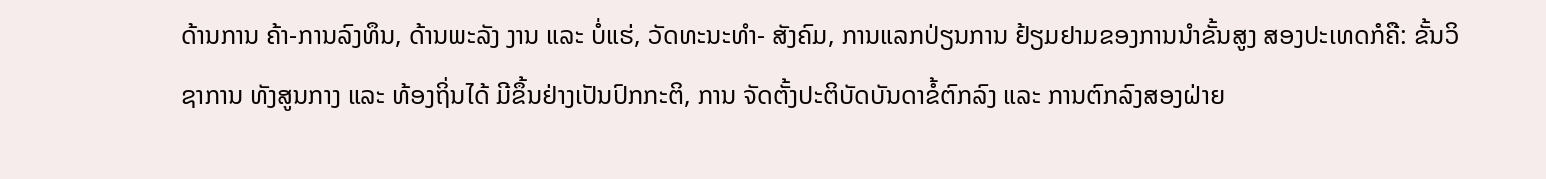ດ້ານການ ຄ້າ-ການລົງທຶນ, ດ້ານພະລັງ ງານ ແລະ ບໍ່ແຮ່, ວັດທະນະທຳ- ສັງຄົມ, ການແລກປ່ຽນການ ຢ້ຽມຢາມຂອງການນຳຂັ້ນສູງ ສອງປະເທດກໍຄື: ຂັ້ນວິຊາການ ທັງສູນກາງ ແລະ ທ້ອງຖິ່ນໄດ້ ມີຂຶ້ນຢ່າງເປັນປົກກະຕິ, ການ ຈັດຕັ້ງປະຕິບັດບັນດາຂໍ້ຕົກລົງ ແລະ ການຕົກລົງສອງຝ່າຍ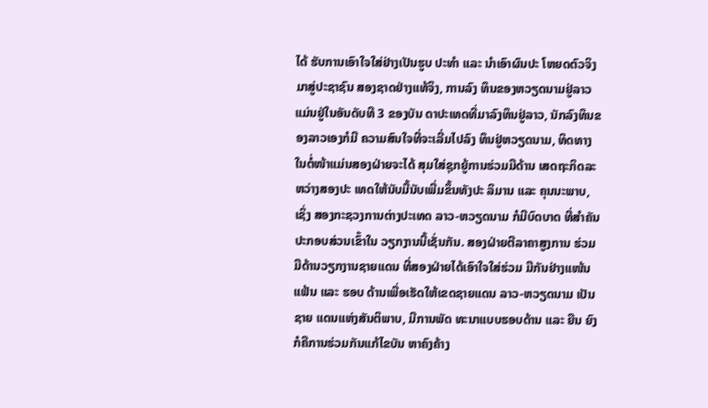ໄດ້ ຮັບການເອົາໃຈໃສ່ຢ່າງເປັນຮູບ ປະທຳ ແລະ ນຳເອົາຜົນປະ ໂຫຍດຕົວຈິງມາສູ່ປະຊາຊົນ ສອງຊາດຢ່າງແທ້ຈິງ, ການລົງ ທຶນຂອງຫວຽດນາມຢູ່ລາວ ແມ່ນຢູ່ໃນອັນດັບທີ 3 ຂອງບັນ ດາປະເທດທີ່ມາລົງທຶນຢູ່ລາວ, ນັກລົງທຶນຂອງລາວເອງກໍມີ ຄວາມສົນໃຈທີ່ຈະເລີ່ມໄປລົງ ທຶນຢູ່ຫວຽດນາມ, ທິດທາງ ໃນຕໍ່ໜ້າແມ່ນສອງຝ່າຍຈະໄດ້ ສຸມໃສ່ຊຸກຍູ້ການຮ່ວມມືດ້ານ ເສດຖະກິດລະຫວ່າງສອງປະ ເທດໃຫ້ນັບມື້ນັບເພີ່ມຂຶ້ນທັງປະ ລິມານ ແລະ ຄຸນນະພາບ, ເຊິ່ງ ສອງກະຊວງການຕ່າງປະເທດ ລາວ-ຫວຽດນາມ ກໍມີບົດບາດ ທີ່ສຳຄັນປະກອບສ່ວນເຂົ້າໃນ ວຽກງານນີ້ເຊັ່ນກັນ. ສອງຝ່າຍຕີລາຄາສູງການ ຮ່ວມມືດ້ານວຽກງານຊາຍແດນ ທີ່ສອງຝ່າຍໄດ້ເອົາໃຈໃສ່ຮ່ວມ ມືກັນຢ່າງແໜ້ນແຟ້ນ ແລະ ຮອບ ດ້ານເພື່ອເຮັດໃຫ້ເຂດຊາຍແດນ ລາວ-ຫວຽດນາມ ເປັນຊາຍ ແດນແຫ່ງສັນຕິພາບ, ມີການພັດ ທະນາແບບຮອບດ້ານ ແລະ ຍືນ ຍົງກໍຄືການຮ່ວມກັນແກ້ໄຂບັນ ຫາຄົງຄ້າງ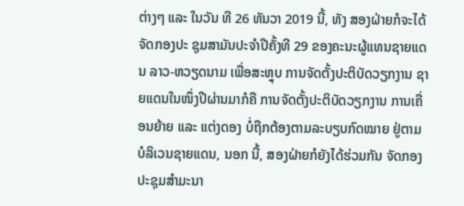ຕ່າງໆ ແລະ ໃນວັນ ທີ 26 ທັນວາ 2019 ນີ້, ທັງ ສອງຝ່າຍກໍຈະໄດ້ຈັດກອງປະ ຊຸມສາມັນປະຈຳປີຄັ້ງທີ 29 ຂອງຄະນະຜູ້ແທນຊາຍແດນ ລາວ-ຫວຽດນາມ ເພື່ອສະຫຼຸບ ການຈັດຕັ້ງປະຕິບັດວຽກງານ ຊາຍແດນໃນໜຶ່ງປີຜ່ານມາກໍຄື ການຈັດຕັ້ງປະຕິບັດວຽກງານ ການເຄື່ອນຍ້າຍ ແລະ ແຕ່ງດອງ ບໍ່ຖືກຕ້ອງຕາມລະບຽບກົດໝາຍ ຢູ່ຕາມບໍລິເວນຊາຍແດນ, ນອກ ນີ້, ສອງຝ່າຍກໍຍັງໄດ້ຮ່ວມກັນ ຈັດກອງປະຊຸມສຳມະນາ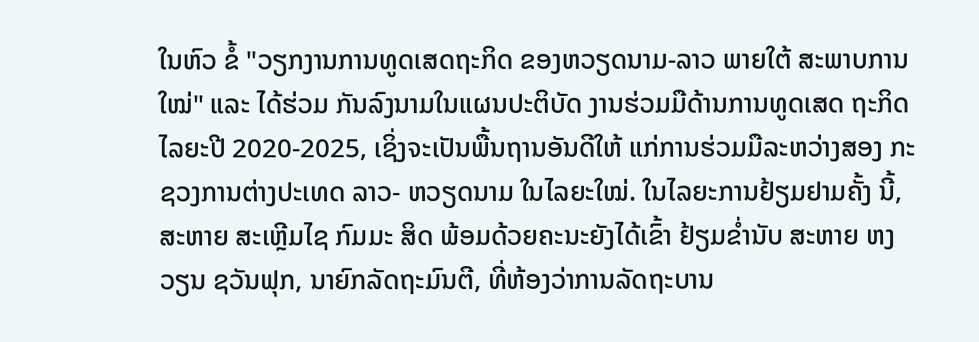ໃນຫົວ ຂໍ້ "ວຽກງານການທູດເສດຖະກິດ ຂອງຫວຽດນາມ-ລາວ ພາຍໃຕ້ ສະພາບການໃໝ່" ແລະ ໄດ້ຮ່ວມ ກັນລົງນາມໃນແຜນປະຕິບັດ ງານຮ່ວມມືດ້ານການທູດເສດ ຖະກິດໄລຍະປີ 2020-2025, ເຊິ່ງຈະເປັນພື້ນຖານອັນດີໃຫ້ ແກ່ການຮ່ວມມືລະຫວ່າງສອງ ກະຊວງການຕ່າງປະເທດ ລາວ- ຫວຽດນາມ ໃນໄລຍະໃໝ່. ໃນໄລຍະການຢ້ຽມຢາມຄັ້ງ ນີ້, ສະຫາຍ ສະເຫຼີມໄຊ ກົມມະ ສິດ ພ້ອມດ້ວຍຄະນະຍັງໄດ້ເຂົ້າ ຢ້ຽມຂໍ່ານັບ ສະຫາຍ ຫງວຽນ ຊວັນຟຸກ, ນາຍົກລັດຖະມົນຕີ, ທີ່ຫ້ອງວ່າການລັດຖະບານ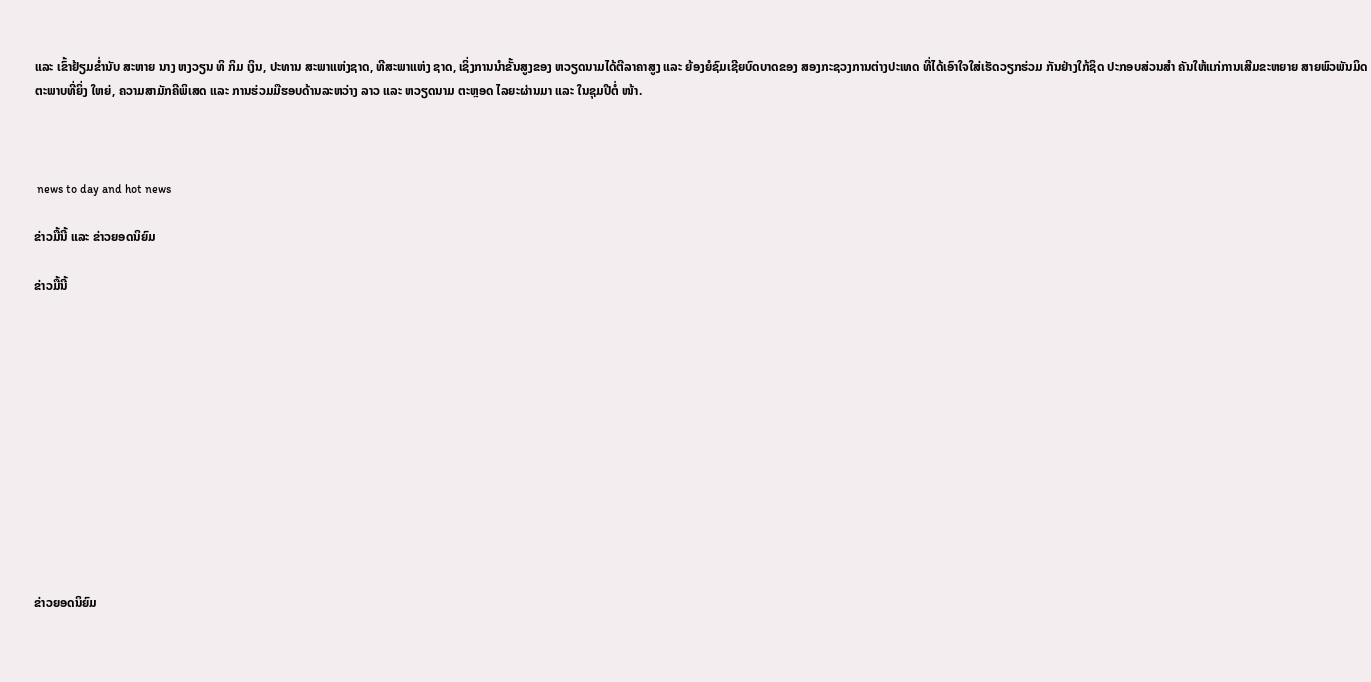ແລະ ເຂົ້າຢ້ຽມຂໍ່ານັບ ສະຫາຍ ນາງ ຫງວຽນ ທິ ກິມ ເງິນ, ປະທານ ສະພາແຫ່ງຊາດ, ທີສະພາແຫ່ງ ຊາດ, ເຊິ່ງການນຳຂັ້ນສູງຂອງ ຫວຽດນາມໄດ້ຕີລາຄາສູງ ແລະ ຍ້ອງຍໍຊົມເຊີຍບົດບາດຂອງ ສອງກະຊວງການຕ່າງປະເທດ ທີ່ໄດ້ເອົາໃຈໃສ່ເຮັດວຽກຮ່ວມ ກັນຢ່າງໃກ້ຊິດ ປະກອບສ່ວນສຳ ຄັນໃຫ້ແກ່ການເສີມຂະຫຍາຍ ສາຍພົວພັນມິດຕະພາບທີ່ຍິ່ງ ໃຫຍ່, ຄວາມສາມັກຄີພິເສດ ແລະ ການຮ່ວມມືຮອບດ້ານລະຫວ່າງ ລາວ ແລະ ຫວຽດນາມ ຕະຫຼອດ ໄລຍະຜ່ານມາ ແລະ ໃນຊຸມປີຕໍ່ ໜ້າ.



 news to day and hot news

ຂ່າວມື້ນີ້ ແລະ ຂ່າວຍອດນິຍົມ

ຂ່າວມື້ນີ້












ຂ່າວຍອດນິຍົມ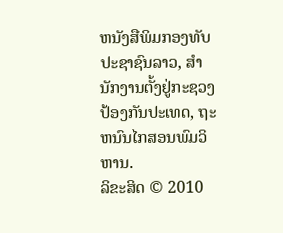ຫນັງສືພິມກອງທັບປະຊາຊົນລາວ, ສຳນັກງານຕັ້ງຢູ່ກະຊວງປ້ອງກັນປະເທດ, ຖະຫນົນໄກສອນພົມວິຫານ.
ລິຂະສິດ © 2010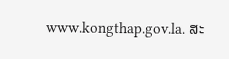www.kongthap.gov.la. ສະ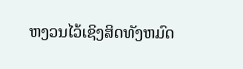ຫງວນໄວ້ເຊິງສິດທັງຫມົດ